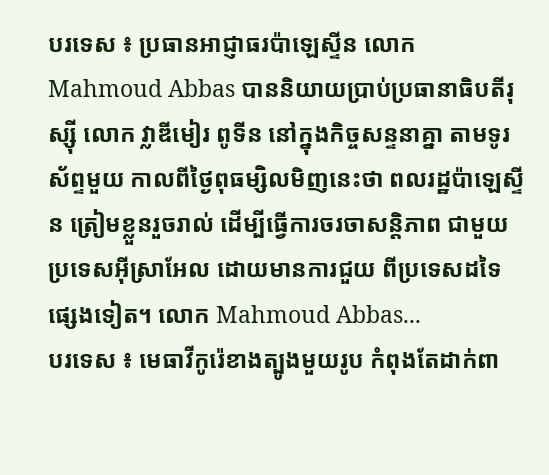បរទេស ៖ ប្រធានអាជ្ញាធរប៉ាឡេស្ទីន លោក Mahmoud Abbas បាននិយាយប្រាប់ប្រធានាធិបតីរុស្ស៊ី លោក វ្លាឌីមៀរ ពូទីន នៅក្នុងកិច្ចសន្ទនាគ្នា តាមទូរស័ព្ទមួយ កាលពីថ្ងៃពុធម្សិលមិញនេះថា ពលរដ្ឋប៉ាឡេស្ទីន ត្រៀមខ្លួនរួចរាល់ ដើម្បីធ្វើការចរចាសន្តិភាព ជាមួយប្រទេសអ៊ីស្រាអែល ដោយមានការជួយ ពីប្រទេសដទៃផ្សេងទៀត។ លោក Mahmoud Abbas...
បរទេស ៖ មេធាវីកូរ៉េខាងត្បូងមួយរូប កំពុងតែដាក់ពា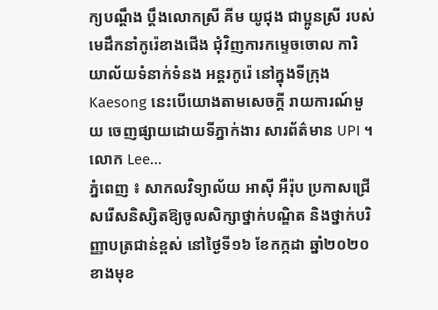ក្យបណ្ដឹង ប្តឹងលោកស្រី គីម យូជុង ជាប្អូនស្រី របស់មេដឹកនាំកូរ៉េខាងជើង ជុំវិញការកម្ទេចចោល ការិយាល័យទំនាក់ទំនង អន្តរកូរ៉េ នៅក្នុងទីក្រុង Kaesong នេះបើយោងតាមសេចក្តី រាយការណ៍មួយ ចេញផ្សាយដោយទីភ្នាក់ងារ សារព័ត៌មាន UPI ។ លោក Lee...
ភ្នំពេញ ៖ សាកលវិទ្យាល័យ អាស៊ី អឺរ៉ុប ប្រកាសជ្រើសរើសនិស្សិតឱ្យចូលសិក្សាថ្នាក់បណ្ឌិត និងថ្នាក់បរិញ្ញាបត្រជាន់ខ្ពស់ នៅថ្ងៃទី១៦ ខែកក្កដា ឆ្នាំ២០២០ ខាងមុខ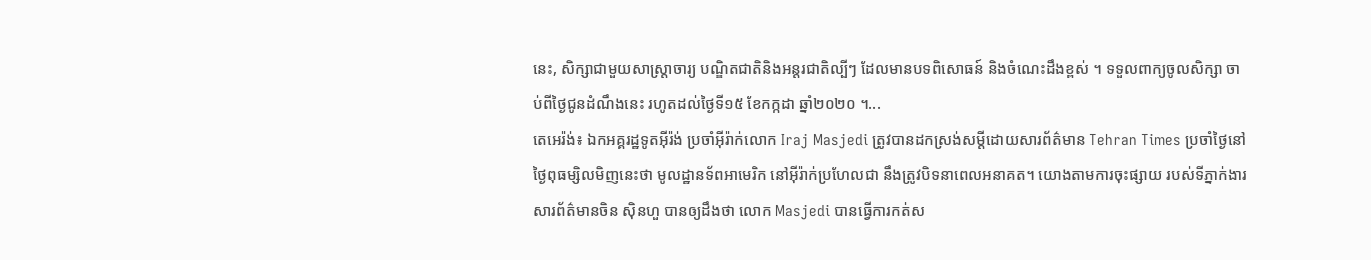នេះ, សិក្សាជាមួយសាស្រ្តាចារ្យ បណ្ឌិតជាតិនិងអន្តរជាតិល្បីៗ ដែលមានបទពិសោធន៍ និងចំណេះដឹងខ្ពស់ ។ ទទួលពាក្យចូលសិក្សា ចាប់ពីថ្ងៃជូនដំណឹងនេះ រហូតដល់ថ្ងៃទី១៥ ខែកក្កដា ឆ្នាំ២០២០ ។...
តេអេរ៉ង់៖ ឯកអគ្គរដ្ឋទូតអ៊ីរ៉ង់ ប្រចាំអ៊ីរ៉ាក់លោក Iraj Masjedi ត្រូវបានដកស្រង់សម្តីដោយសារព័ត៌មាន Tehran Times ប្រចាំថ្ងៃនៅថ្ងៃពុធម្សិលមិញនេះថា មូលដ្ឋានទ័ពអាមេរិក នៅអ៊ីរ៉ាក់ប្រហែលជា នឹងត្រូវបិទនាពេលអនាគត។ យោងតាមការចុះផ្សាយ របស់ទីភ្នាក់ងារសារព័ត៌មានចិន ស៊ិនហួ បានឲ្យដឹងថា លោក Masjedi បានធ្វើការកត់ស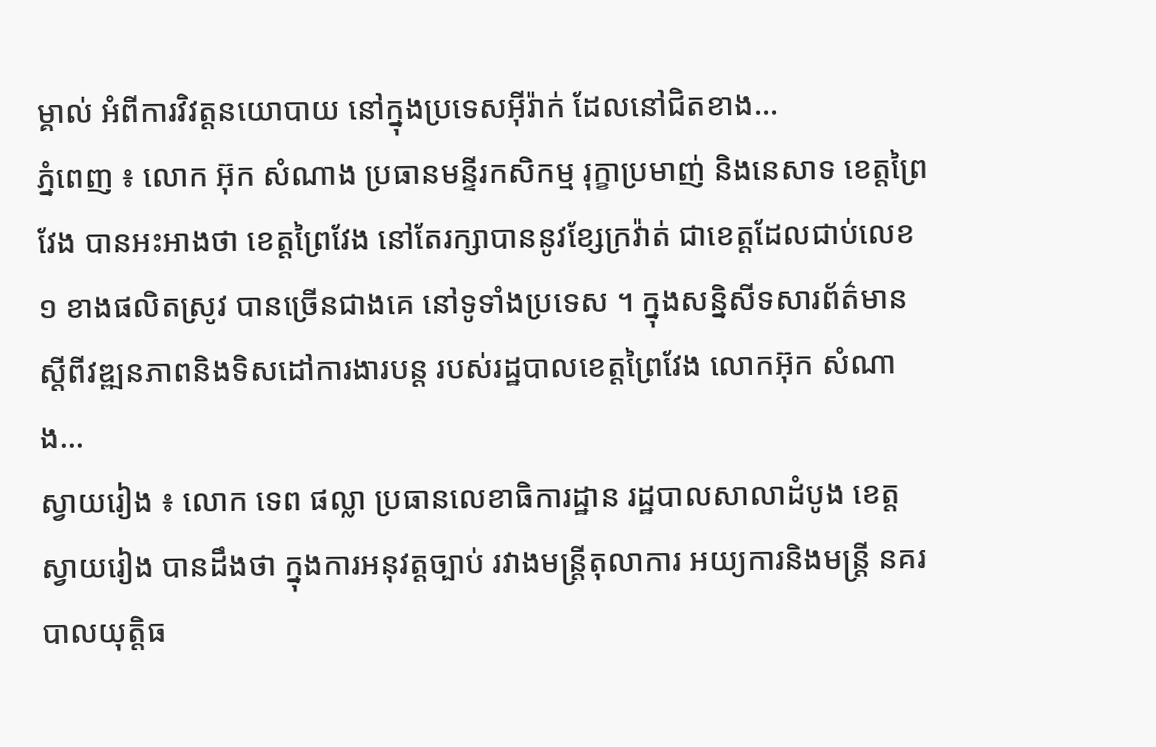ម្គាល់ អំពីការវិវត្តនយោបាយ នៅក្នុងប្រទេសអ៊ីរ៉ាក់ ដែលនៅជិតខាង...
ភ្នំពេញ ៖ លោក អ៊ុក សំណាង ប្រធានមន្ទីរកសិកម្ម រុក្ខាប្រមាញ់ និងនេសាទ ខេត្តព្រៃវែង បានអះអាងថា ខេត្តព្រៃវែង នៅតែរក្សាបាននូវខ្សែក្រវ៉ាត់ ជាខេត្តដែលជាប់លេខ១ ខាងផលិតស្រូវ បានច្រើនជាងគេ នៅទូទាំងប្រទេស ។ ក្នុងសន្និសីទសារព័ត៌មាន ស្ដីពីវឌ្ឍនភាពនិងទិសដៅការងារបន្ត របស់រដ្ឋបាលខេត្តព្រៃវែង លោកអ៊ុក សំណាង...
ស្វាយរៀង ៖ លោក ទេព ផល្លា ប្រធានលេខាធិការដ្ឋាន រដ្ឋបាលសាលាដំបូង ខេត្តស្វាយរៀង បានដឹងថា ក្នុងការអនុវត្តច្បាប់ រវាងមន្ត្រីតុលាការ អយ្យការនិងមន្ត្រី នគរបាលយុត្តិធ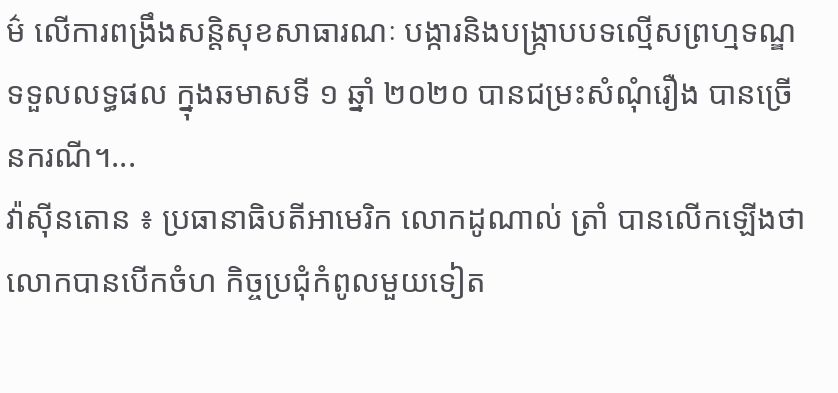ម៌ លើការពង្រឹងសន្តិសុខសាធារណៈ បង្ការនិងបង្ក្រាបបទល្មើសព្រហ្មទណ្ឌ ទទួលលទ្ធផល ក្នុងឆមាសទី ១ ឆ្នាំ ២០២០ បានជម្រះសំណុំរឿង បានច្រើនករណី។...
វ៉ាស៊ីនតោន ៖ ប្រធានាធិបតីអាមេរិក លោកដូណាល់ ត្រាំ បានលើកឡើងថា លោកបានបើកចំហ កិច្ចប្រជុំកំពូលមួយទៀត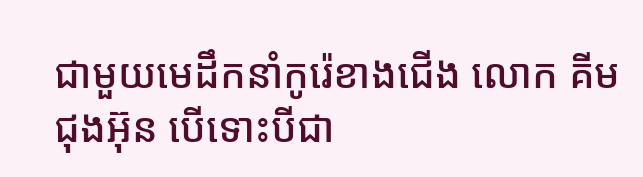ជាមួយមេដឹកនាំកូរ៉េខាងជើង លោក គីម ជុងអ៊ុន បើទោះបីជា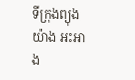ទីក្រុងព្យុងយ៉ាង អះអាង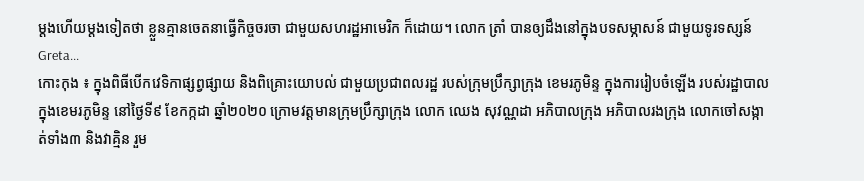ម្តងហើយម្តងទៀតថា ខ្លួនគ្មានចេតនាធ្វើកិច្ចចរចា ជាមួយសហរដ្ឋអាមេរិក ក៏ដោយ។ លោក ត្រាំ បានឲ្យដឹងនៅក្នុងបទសម្ភាសន៍ ជាមួយទូរទស្សន៍ Greta...
កោះកុង ៖ ក្នុងពិធីបើកវេទិកាផ្សព្វផ្សាយ និងពិគ្រោះយោបល់ ជាមួយប្រជាពលរដ្ឋ របស់ក្រុមប្រឹក្សាក្រុង ខេមរភូមិន្ទ ក្នុងការរៀបចំឡើង របស់រដ្ឋាបាល ក្នុងខេមរភូមិន្ទ នៅថ្ងៃទី៩ ខែកក្កដា ឆ្នាំ២០២០ ក្រោមវត្តមានក្រុមប្រឹក្សាក្រុង លោក ឈេង សុវណ្ណដា អភិបាលក្រុង អភិបាលរងក្រុង លោកចៅសង្កាត់ទាំង៣ និងវាគ្មិន រួម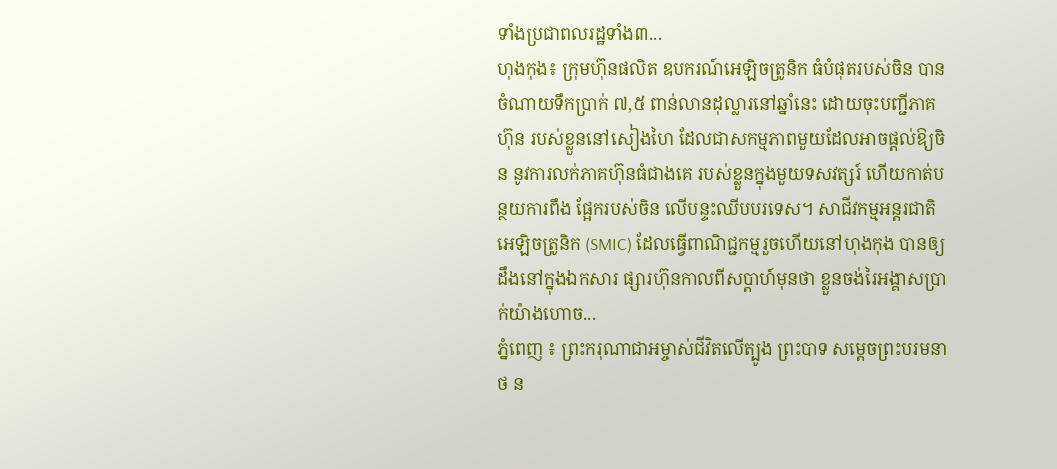ទាំងប្រជាពលរដ្ឋទាំង៣...
ហុងកុង៖ ក្រុមហ៊ុនផលិត ឧបករណ៍អេឡិចត្រូនិក ធំបំផុតរបស់ចិន បានចំណាយទឹកប្រាក់ ៧,៥ ពាន់លានដុល្លារនៅឆ្នាំនេះ ដោយចុះបញ្ជីភាគហ៊ុន របស់ខ្លួននៅសៀងហៃ ដែលជាសកម្មភាពមួយដែលអាចផ្តល់ឱ្យចិន នូវការលក់ភាគហ៊ុនធំជាងគេ របស់ខ្លួនក្នុងមួយទសវត្សរ៍ ហើយកាត់បន្ថយការពឹង ផ្អែករបស់ចិន លើបន្ទះឈីបបរទេស។ សាជីវកម្មអន្តរជាតិ អេឡិចត្រូនិក (SMIC) ដែលធ្វើពាណិជ្ជកម្មរួចហើយនៅហុងកុង បានឲ្យដឹងនៅក្នុងឯកសារ ផ្សារហ៊ុនកាលពីសប្តាហ៍មុនថា ខ្លួនចង់រៃអង្គាសប្រាក់យ៉ាងហោច...
ភ្នំពេញ ៖ ព្រះករុណាជាអម្ចាស់ជីវិតលើត្បូង ព្រះបាទ សម្តេចព្រះបរមនាថ ន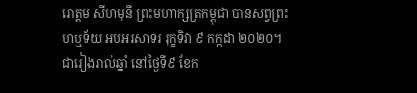រោត្តម សីហមុនី ព្រះមហាក្សត្រកម្ពុជា បានសព្វព្រះហឬទ័យ អបអរសាទរ រុក្ខទិវា ៩ កក្កដា ២០២០។ ជារៀងរាល់ឆ្នាំ នៅថ្ងៃទី៩ ខែក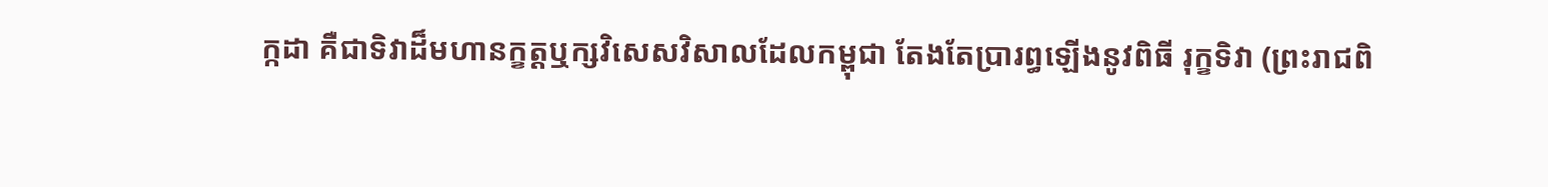ក្កដា គឺជាទិវាដ៏មហានក្ខត្តឬក្សវិសេសវិសាលដែលកម្ពុជា តែងតែប្រារព្ធឡើងនូវពិធី រុក្ខទិវា (ព្រះរាជពិ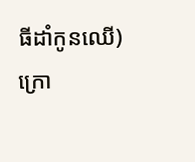ធីដាំកូនឈើ) ក្រោ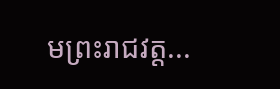មព្រះរាជវត្ត...